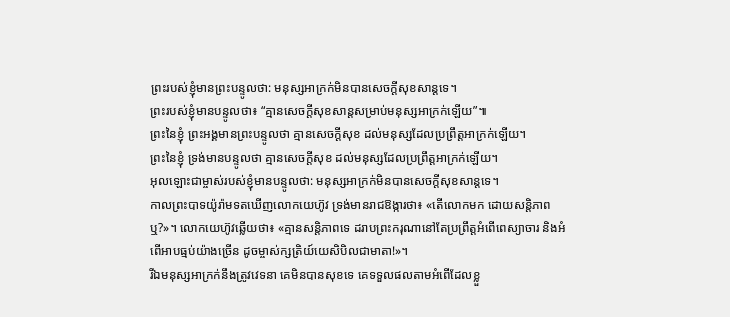ព្រះរបស់ខ្ញុំមានព្រះបន្ទូលថា: មនុស្សអាក្រក់មិនបានសេចក្ដីសុខសាន្តទេ។
ព្រះរបស់ខ្ញុំមានបន្ទូលថា៖ “គ្មានសេចក្ដីសុខសាន្តសម្រាប់មនុស្សអាក្រក់ឡើយ”៕
ព្រះនៃខ្ញុំ ព្រះអង្គមានព្រះបន្ទូលថា គ្មានសេចក្ដីសុខ ដល់មនុស្សដែលប្រព្រឹត្តអាក្រក់ឡើយ។
ព្រះនៃខ្ញុំ ទ្រង់មានបន្ទូលថា គ្មានសេចក្ដីសុខ ដល់មនុស្សដែលប្រព្រឹត្តអាក្រក់ឡើយ។
អុលឡោះជាម្ចាស់របស់ខ្ញុំមានបន្ទូលថា: មនុស្សអាក្រក់មិនបានសេចក្ដីសុខសាន្តទេ។
កាលព្រះបាទយ៉ូរ៉ាមទតឃើញលោកយេហ៊ូវ ទ្រង់មានរាជឱង្ការថា៖ «តើលោកមក ដោយសន្តិភាពឬ?»។ លោកយេហ៊ូវឆ្លើយថា៖ «គ្មានសន្តិភាពទេ ដរាបព្រះករុណានៅតែប្រព្រឹត្តអំពើពេស្យាចារ និងអំពើអាបធ្មប់យ៉ាងច្រើន ដូចម្ចាស់ក្សត្រិយ៍យេសិបិលជាមាតា!»។
រីឯមនុស្សអាក្រក់នឹងត្រូវវេទនា គេមិនបានសុខទេ គេទទួលផលតាមអំពើដែលខ្លួ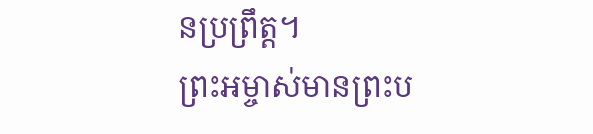នប្រព្រឹត្ត។
ព្រះអម្ចាស់មានព្រះប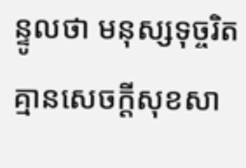ន្ទូលថា មនុស្សទុច្ចរិតគ្មានសេចក្ដីសុខសា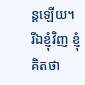ន្តឡើយ។
រីឯខ្ញុំវិញ ខ្ញុំគិតថា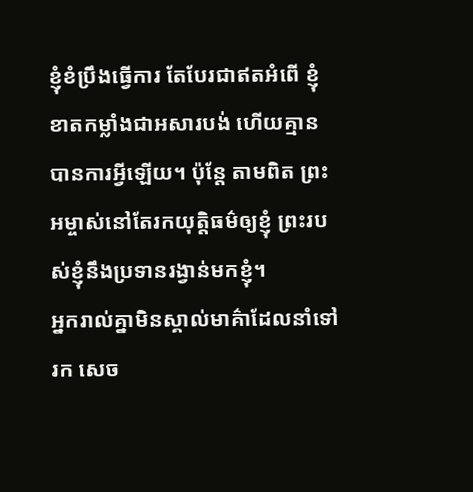ខ្ញុំខំប្រឹងធ្វើការ តែបែរជាឥតអំពើ ខ្ញុំខាតកម្លាំងជាអសារបង់ ហើយគ្មានបានការអ្វីឡើយ។ ប៉ុន្តែ តាមពិត ព្រះអម្ចាស់នៅតែរកយុត្តិធម៌ឲ្យខ្ញុំ ព្រះរបស់ខ្ញុំនឹងប្រទានរង្វាន់មកខ្ញុំ។
អ្នករាល់គ្នាមិនស្គាល់មាគ៌ាដែលនាំទៅរក សេច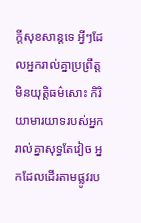ក្ដីសុខសាន្តទេ អ្វីៗដែលអ្នករាល់គ្នាប្រព្រឹត្ត មិនយុត្តិធម៌សោះ កិរិយាមារយាទរបស់អ្នករាល់គ្នាសុទ្ធតែវៀច អ្នកដែលដើរតាមផ្លូវរប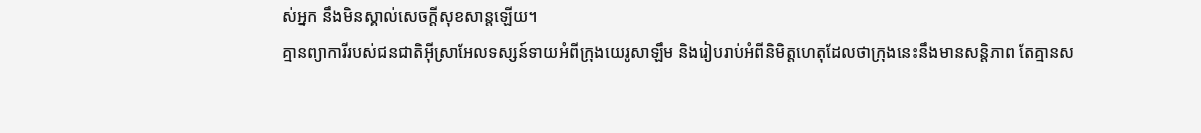ស់អ្នក នឹងមិនស្គាល់សេចក្ដីសុខសាន្តឡើយ។
គ្មានព្យាការីរបស់ជនជាតិអ៊ីស្រាអែលទស្សន៍ទាយអំពីក្រុងយេរូសាឡឹម និងរៀបរាប់អំពីនិមិត្តហេតុដែលថាក្រុងនេះនឹងមានសន្តិភាព តែគ្មានស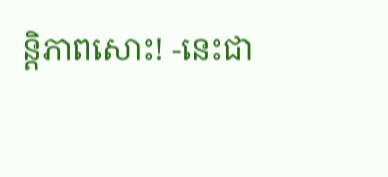ន្តិភាពសោះ! -នេះជា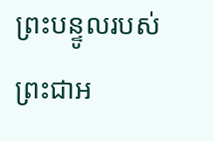ព្រះបន្ទូលរបស់ព្រះជាអ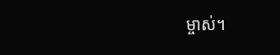ម្ចាស់។